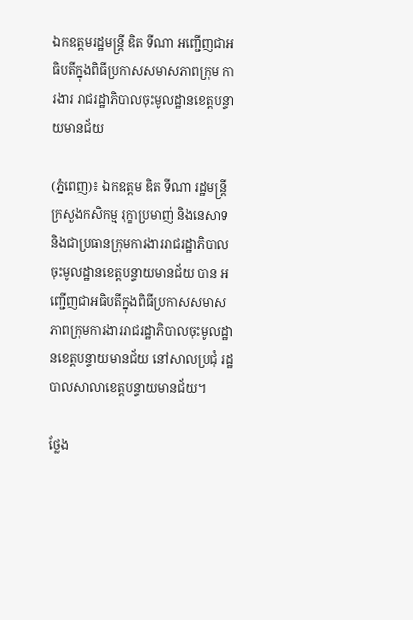ឯកឧត្តមរដ្ឋមន្ត្រី ឌិត ទីណា អញ្ជើញជាអធិបតីក្នុងពិធីប្រកាសសមាសភាពក្រុម ការងារ រាជរដ្ឋាភិបាលចុះមូលដ្ឋានខេត្តបន្ទាយមានជ័យ

(ភ្នំពេញ)៖ ឯកឧត្តម ឌិត ទីណា រដ្ឋមន្ត្រីក្រសួងកសិកម្ម រុក្ខាប្រមាញ់ និងនេសាទ និងជាប្រធានក្រុមការងាររាជរដ្ឋាភិបាលចុះមូលដ្ឋានខេត្តបន្ទាយមានជ័យ បាន អញ្ជើញជាអធិបតីក្នុងពិធីប្រកាសសមាសភាពក្រុមការងាររាជរដ្ឋាភិបាលចុះមូលដ្ឋានខេត្តបន្ទាយមានជ័យ នៅសាលប្រជុំ រដ្ឋបាលសាលាខេត្តបន្ទាយមានជ័យ។

ថ្លែង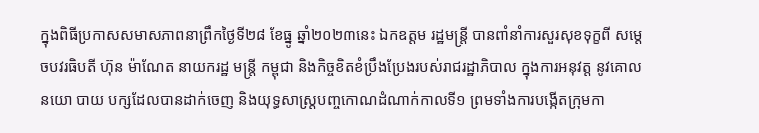ក្នុងពិធីប្រកាសសមាសភាពនាព្រឹកថ្ងៃទី២៨ ខែធ្នូ ឆ្នាំ២០២៣នេះ ឯកឧត្តម រដ្ឋមន្ត្រី បានពាំនាំការសួរសុខទុក្ខពី សម្តេចបវរធិបតី ហ៊ុន ម៉ាណែត នាយករដ្ឋ មន្ត្រី កម្ពុជា និងកិច្ចខិតខំប្រឹងប្រែងរបស់រាជរដ្ឋាភិបាល ក្នុងការអនុវត្ត នូវគោល នយោ បាយ បក្សដែលបានដាក់ចេញ និងយុទ្ធសាស្ត្របញ្ចកោណដំណាក់កាលទី១ ព្រមទាំងការបង្កើតក្រុមកា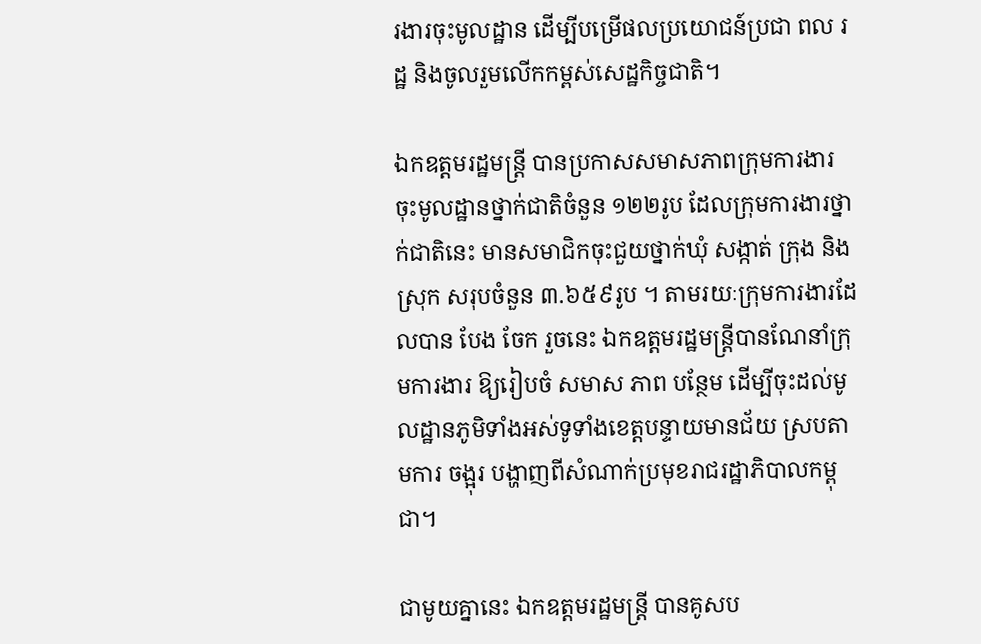រងារចុះមូលដ្ឋាន ដើម្បីបម្រើផលប្រយោជន៍ប្រជា ពល រដ្ឋ និងចូលរួមលើកកម្ពស់សេដ្ឋកិច្ចជាតិ។

ឯកឧត្តមរដ្ឋមន្ត្រី បានប្រកាសសមាសភាពក្រុមការងារចុះមូលដ្ឋានថ្នាក់ជាតិចំនួន ១២២រូប ដែលក្រុមការងារថ្នាក់ជាតិនេះ មានសមាជិកចុះជួយថ្នាក់ឃុំ សង្កាត់ ក្រុង និងស្រុក សរុបចំនួន ៣.៦៥៩រូប ។ តាមរយៈក្រុមការងារដែលបាន បែង ចែក រួចនេះ ឯកឧត្តមរដ្ឋមន្ដ្រីបានណែនាំក្រុមការងារ ឱ្យរៀបចំ សមាស ភាព បន្ថែម ដើម្បីចុះដល់មូលដ្ឋានភូមិទាំងអស់ទូទាំងខេត្តបន្ទាយមានជ័យ ស្របតាមការ ចង្អុរ បង្ហាញពីសំណាក់ប្រមុខរាជរដ្ឋាភិបាលកម្ពុជា។

ជាមូយគ្នានេះ ឯកឧត្តមរដ្ឋមន្ត្រី បានគូសប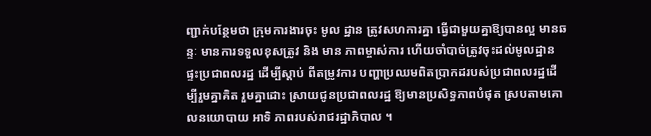ញ្ជាក់បន្ថែមថា ក្រុមការងារចុះ មូល ដ្ឋាន ត្រូវសហការគ្នា ធ្វើជាមួយគ្នាឱ្យបានល្អ មានឆន្ទៈ មានការទទួលខុសត្រូវ និង មាន ភាពម្ចាស់ការ ហើយចាំបាច់ត្រូវចុះដល់មូលដ្ឋានផ្ទះប្រជាពលរដ្ឋ ដើម្បីស្តាប់ ពីតម្រូវការ បញ្ហាប្រឈមពិតប្រាកដរបស់ប្រជាពលរដ្ឋដើម្បីរួមគ្នាគិត រួមគ្នាដោះ ស្រាយជូនប្រជាពលរដ្ឋ ឱ្យមានប្រសិទ្ធភាពបំផុត ស្របតាមគោលនយោបាយ អាទិ ភាពរបស់រាជរដ្ឋាភិបាល ។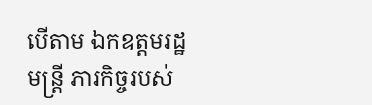បើតាម ឯកឧត្តមរដ្ឋមន្ត្រី ភារកិច្ចរបស់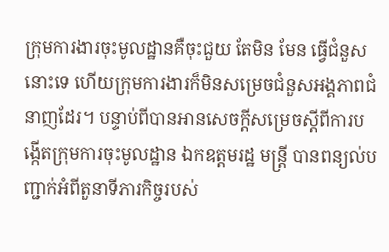ក្រុមការងារចុះមូលដ្ឋានគឺចុះជួយ តែមិន មែន ធ្វើជំនួសនោះទេ ហើយក្រុមការងារក៏មិនសម្រេចជំនួសអង្គភាពជំនាញដែរ។ បន្ទាប់ពីបានអានសេចក្តីសម្រេចស្ដីពីការបង្កើតក្រុមការចុះមូលដ្ឋាន ឯកឧត្តមរដ្ឋ មន្ដ្រី បានពន្យល់បញ្ជាក់អំពីតួនាទីភារកិច្ចរបស់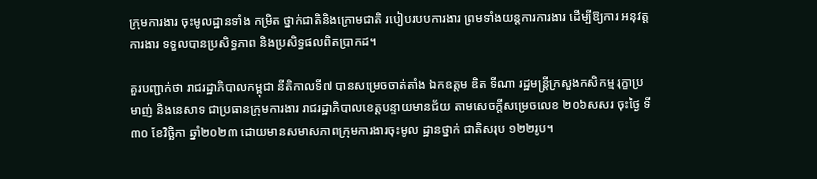ក្រុមការងារ ចុះមូលដ្ឋានទាំង កម្រិត ថ្នាក់ជាតិនិងក្រោមជាតិ របៀបរបបការងារ ព្រមទាំងយន្តការការងារ ដើម្បីឱ្យការ អនុវត្តការងារ ទទួលបានប្រសិទ្ធភាព និងប្រសិទ្ធផលពិតប្រាកដ។

គួរបញ្ជាក់ថា រាជរដ្ឋាភិបាលកម្ពុជា នីតិកាលទី៧ បានសម្រេចចាត់តាំង ឯកឧត្តម ឌិត ទីណា រដ្ឋមន្ត្រីក្រសួងកសិកម្ម រុក្ខាប្រមាញ់ និងនេសាទ ជាប្រធានក្រុមការងារ រាជរដ្ឋាភិបាលខេត្តបន្ទាយមានជ័យ តាមសេចក្តីសម្រេចលេខ ២០៦សសរ ចុះថ្ងៃ ទី៣០ ខែវិច្ឆិកា ឆ្នាំ២០២៣ ដោយមានសមាសភាពក្រុមការងារចុះមូល ដ្ឋានថ្នាក់ ជាតិសរុប ១២២រូប។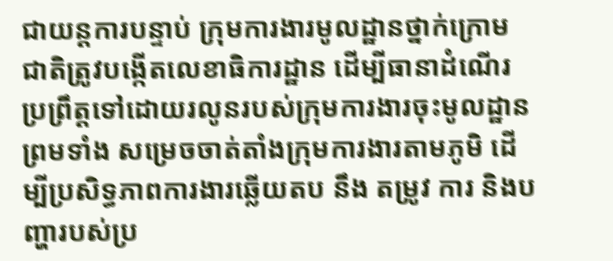ជាយន្តការបន្ទាប់ ក្រុមការងារមូលដ្ឋានថ្នាក់ក្រោមជាតិត្រូវបង្កើតលេខាធិការដ្ឋាន ដើម្បីធានាដំណើរប្រព្រឹត្តទៅដោយរលូនរបស់ក្រុមការងារចុះមូលដ្ឋាន ព្រមទាំង សម្រេចចាត់តាំងក្រុមការងារតាមភូមិ ដើម្បីប្រសិទ្ធភាពការងារឆ្លើយតប នឹង តម្រូវ ការ និងបញ្ហារបស់ប្រ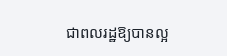ជាពលរដ្ឋឱ្យបានល្អ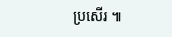ប្រសើរ ៕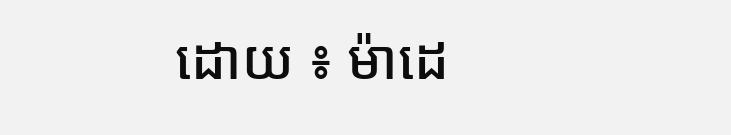ដោយ ៖ ម៉ាដេ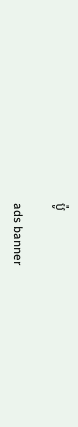ប៉ូ

ads banner